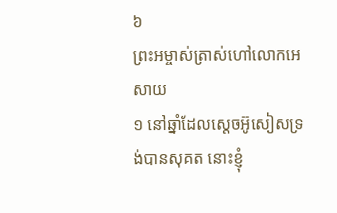៦
ព្រះអម្ចាស់ត្រាស់ហៅលោកអេសាយ
១ នៅឆ្នាំដែលស្តេចអ៊ូសៀសទ្រង់បានសុគត នោះខ្ញុំ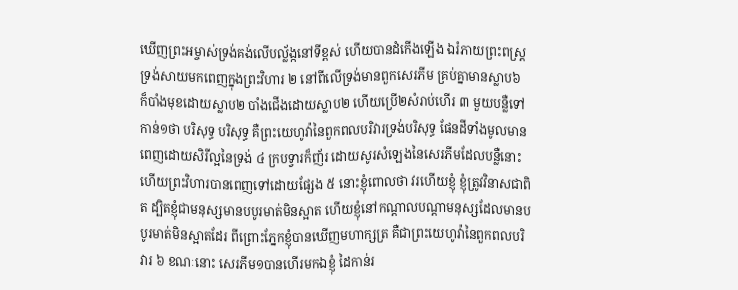ឃើញព្រះអម្ចាស់ទ្រង់គង់លើបល្ល័ង្កនៅទីខ្ពស់ ហើយបានដំកើងឡើង ឯរំភាយព្រះពស្ត្រទ្រង់សាយមកពេញក្នុងព្រះវិហារ ២ នៅពីលើទ្រង់មានពួកសេរភីម គ្រប់គ្នាមានស្លាប៦ ក៏បាំងមុខដោយស្លាប២ បាំងជើងដោយស្លាប២ ហើយប្រើ២សំរាប់ហើរ ៣ មួយបន្លឺទៅកាន់១ថា បរិសុទ្ធ បរិសុទ្ធ គឺព្រះយេហូវ៉ានៃពួកពលបរិវារទ្រង់បរិសុទ្ធ ផែនដីទាំងមូលមានពេញដោយសិរីល្អនៃទ្រង់ ៤ ក្របទ្វារក៏ញ័រ ដោយសូរសំឡេងនៃសេរភីមដែលបន្លឺនោះ ហើយព្រះវិហារបានពេញទៅដោយផ្សែង ៥ នោះខ្ញុំពោលថា វរហើយខ្ញុំ ខ្ញុំត្រូវវិនាសជាពិត ដ្បិតខ្ញុំជាមនុស្សមានបបូរមាត់មិនស្អាត ហើយខ្ញុំនៅកណ្តាលបណ្តាមនុស្សដែលមានបបូរមាត់មិនស្អាតដែរ ពីព្រោះភ្នែកខ្ញុំបានឃើញមហាក្សត្រ គឺជាព្រះយេហូវ៉ានៃពួកពលបរិវារ ៦ ខណៈនោះ សេរភីម១បានហើរមកឯខ្ញុំ ដៃកាន់រ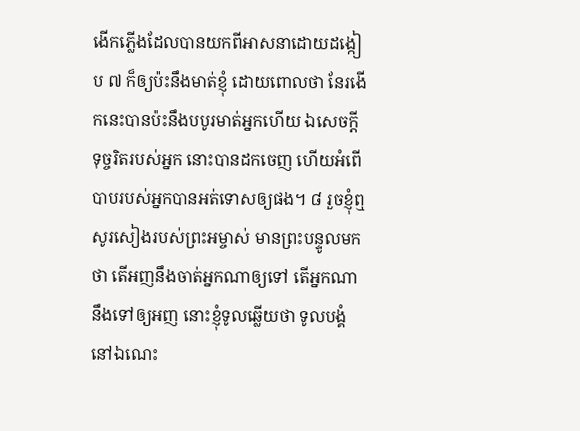ងើកភ្លើងដែលបានយកពីអាសនាដោយដង្កៀប ៧ ក៏ឲ្យប៉ះនឹងមាត់ខ្ញុំ ដោយពោលថា នែរងើកនេះបានប៉ះនឹងបបូរមាត់អ្នកហើយ ឯសេចក្តីទុច្ចរិតរបស់អ្នក នោះបានដកចេញ ហើយអំពើបាបរបស់អ្នកបានអត់ទោសឲ្យផង។ ៨ រួចខ្ញុំឮសូរសៀងរបស់ព្រះអម្ចាស់ មានព្រះបន្ទូលមកថា តើអញនឹងចាត់អ្នកណាឲ្យទៅ តើអ្នកណានឹងទៅឲ្យអញ នោះខ្ញុំទូលឆ្លើយថា ទូលបង្គំនៅឯណេះ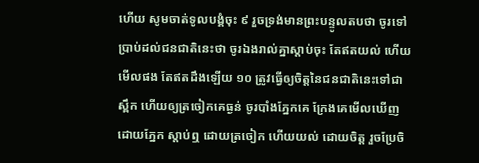ហើយ សូមចាត់ទូលបង្គំចុះ ៩ រួចទ្រង់មានព្រះបន្ទូលតបថា ចូរទៅប្រាប់ដល់ជនជាតិនេះថា ចូរឯងរាល់គ្នាស្តាប់ចុះ តែឥតយល់ ហើយមើលផង តែឥតដឹងឡើយ ១០ ត្រូវធ្វើឲ្យចិត្តនៃជនជាតិនេះទៅជាស្ពឹក ហើយឲ្យត្រចៀកគេធ្ងន់ ចូរបាំងភ្នែកគេ ក្រែងគេមើលឃើញ ដោយភ្នែក ស្តាប់ឮ ដោយត្រចៀក ហើយយល់ ដោយចិត្ត រួចប្រែចិ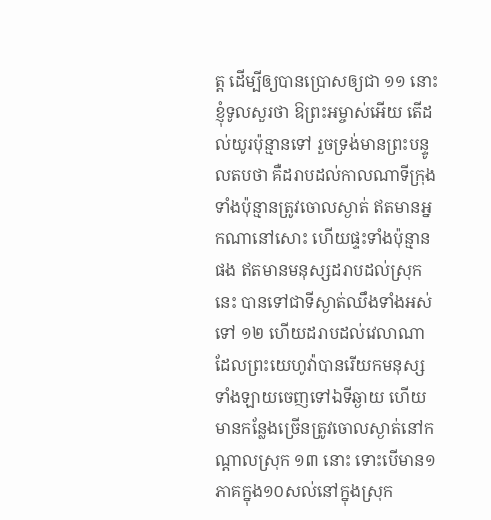ត្ត ដើម្បីឲ្យបានប្រោសឲ្យជា ១១ នោះខ្ញុំទូលសួរថា ឱព្រះអម្ចាស់អើយ តើដល់យូរប៉ុន្មានទៅ រួចទ្រង់មានព្រះបន្ទូលតបថា គឺដរាបដល់កាលណាទីក្រុងទាំងប៉ុន្មានត្រូវចោលស្ងាត់ ឥតមានអ្នកណានៅសោះ ហើយផ្ទះទាំងប៉ុន្មានផង ឥតមានមនុស្សដរាបដល់ស្រុកនេះ បានទៅជាទីស្ងាត់ឈឹងទាំងអស់ទៅ ១២ ហើយដរាបដល់វេលាណាដែលព្រះយេហូវ៉ាបានរើយកមនុស្សទាំងឡាយចេញទៅឯទីឆ្ងាយ ហើយមានកន្លែងច្រើនត្រូវចោលស្ងាត់នៅកណ្តាលស្រុក ១៣ នោះ ទោះបើមាន១ភាគក្នុង១០សល់នៅក្នុងស្រុក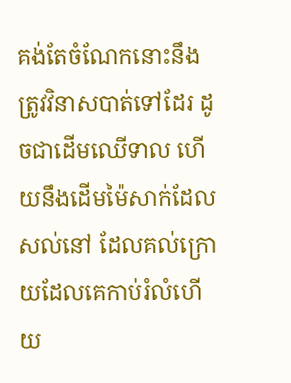គង់តែចំណែកនោះនឹងត្រូវវិនាសបាត់ទៅដែរ ដូចជាដើមឈើទាល ហើយនឹងដើមម៉ៃសាក់ដែលសល់នៅ ដែលគល់ក្រោយដែលគេកាប់រំលំហើយ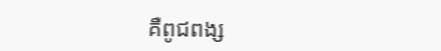គឺពូជពង្ស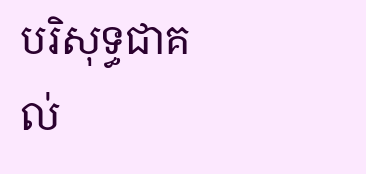បរិសុទ្ធជាគល់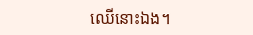ឈើនោះឯង។